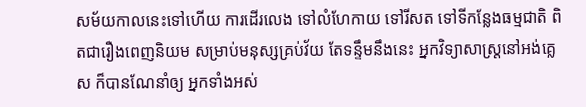សម័យកាលនេះទៅហើយ ការដើរលេង ទៅលំហែកាយ ទៅរីសត ទៅទីកន្លែងធម្មជាតិ ពិតជារឿងពេញនិយម សម្រាប់មនុស្សគ្រប់វ័យ តែទន្ទឹមនឹងនេះ អ្នកវិទ្យាសាស្រ្តនៅអង់គ្លេស ក៏បានណែនាំឲ្យ អ្នកទាំងអស់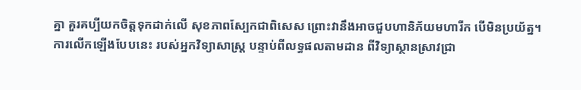គ្នា គួរគប្បីយកចិត្តទុកដាក់លើ សុខភាពស្បែកជាពិសេស ព្រោះវានឹងអាចជួបហានិភ័យមហារីក បើមិនប្រយ័ត្ន។
ការលើកឡើងបែបនេះ របស់អ្នកវិទ្យាសាស្រ្ត បន្ទាប់ពីលទ្ធផលតាមដាន ពីវិទ្យាស្ថានស្រាវជ្រា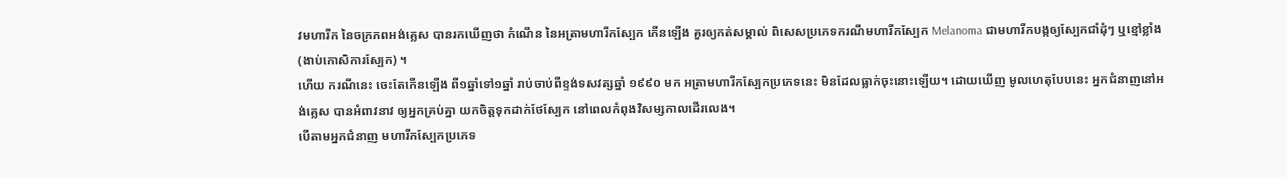វមហារីក នៃចក្រភពអង់គ្លេស បានរកឃើញថា កំណើន នៃអត្រាមហារីកស្បែក កើនឡើង គួរឲ្យកត់សម្គាល់ ពិសេសប្រភេទករណីមហារីកស្បែក Melanoma ជាមហារីកបង្កឲ្យស្បែកជាំដុំៗ ឬខ្មៅខ្លាំង (ងាប់កោសិការស្បែក) ។
ហើយ ករណីនេះ ចេះតែកើនឡើង ពី១ឆ្នាំទៅ១ឆ្នាំ រាប់ចាប់ពីខ្ទង់ទសវត្សឆ្នាំ ១៩៩០ មក អត្រាមហារីកស្បែកប្រភេទនេះ មិនដែលធ្លាក់ចុះនោះឡើយ។ ដោយឃើញ មូលហេតុបែបនេះ អ្នកជំនាញនៅអង់គ្លេស បានអំពាវនាវ ឲ្យអ្នកគ្រប់គ្នា យកចិត្តទុកដាក់ថែស្បែក នៅពេលកំពុងវិសម្សកាលដើរលេង។
បើតាមអ្នកជំនាញ មហារីកស្បែកប្រភេទ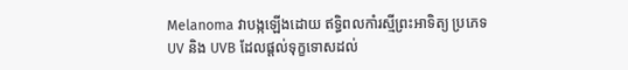Melanoma វាបង្កឡើងដោយ ឥទ្ធិពលកាំរស្មីព្រះអាទិត្យ ប្រភេទ UV និង UVB ដែលផ្តល់ទុក្ខទោសដល់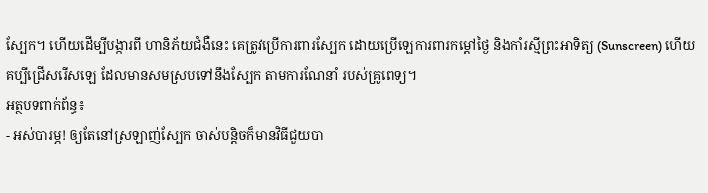ស្បែក។ ហើយដើម្បីបង្ការពី ហានិភ័យជំងឺនេះ គេត្រូវប្រើការពារស្បែក ដោយប្រើឡេការពារកម្តៅថ្ងៃ និងកាំរស្មីព្រះអាទិត្យ (Sunscreen) ហើយគប្បីជ្រើសរើសឡេ ដែលមានសមស្របទៅនឹងស្បែក តាមការណែនាំ របស់គ្រូពេទ្យ។
អត្ថបទពាក់ព័ន្ធ៖
- អស់បារម្ភ! ឲ្យតែនៅស្រឡាញ់ស្បែក ចាស់បន្តិចក៏មានវិធីជួយបា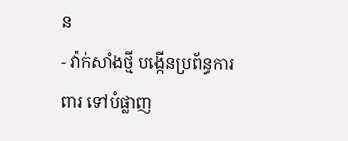ន
- វ៉ាក់សាំងថ្មី បង្កើនប្រព័ន្ធការពារ ទៅបំផ្លាញ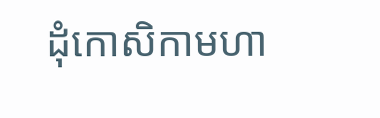ដុំកោសិកាមហា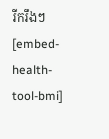រីករឹងៗ
[embed-health-tool-bmi]